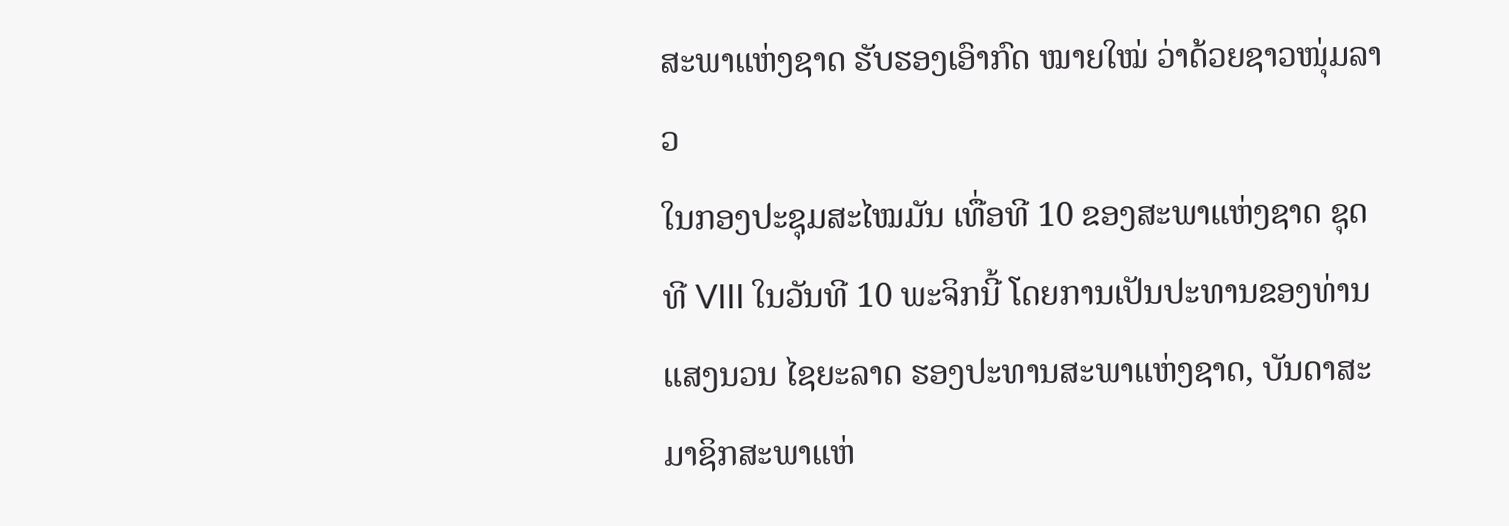ສະພາແຫ່ງຊາດ ຮັບຮອງເອົາກົດ ໝາຍໃໝ່ ວ່າດ້ວຍຊາວໜຸ່ມລາວ
ໃນກອງປະຊຸມສະໄໝມັນ ເທື່ອທີ 10 ຂອງສະພາແຫ່ງຊາດ ຊຸດທີ VIII ໃນວັນທີ 10 ພະຈິກນີ້ ໂດຍການເປັນປະທານຂອງທ່ານ ແສງນວນ ໄຊຍະລາດ ຮອງປະທານສະພາແຫ່ງຊາດ, ບັນດາສະມາຊິກສະພາແຫ່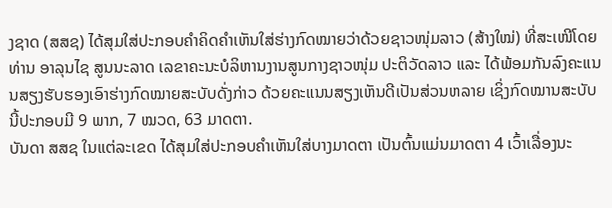ງຊາດ (ສສຊ) ໄດ້ສຸມໃສ່ປະກອບຄຳຄິດຄຳເຫັນໃສ່ຮ່າງກົດໝາຍວ່າດ້ວຍຊາວໜຸ່ມລາວ (ສ້າງໃໝ່) ທີ່ສະເໜີໂດຍທ່ານ ອາລຸນໄຊ ສູນນະລາດ ເລຂາຄະນະບໍລິຫານງານສູນກາງຊາວໜຸ່ມ ປະຕິວັດລາວ ແລະ ໄດ້ພ້ອມກັນລົງຄະແນນສຽງຮັບຮອງເອົາຮ່າງກົດໝາຍສະບັບດັ່ງກ່າວ ດ້ວຍຄະແນນສຽງເຫັນດີເປັນສ່ວນຫລາຍ ເຊິ່ງກົດໝານສະບັບນີ້ປະກອບມີ 9 ພາກ, 7 ໝວດ, 63 ມາດຕາ.
ບັນດາ ສສຊ ໃນແຕ່ລະເຂດ ໄດ້ສຸມໃສ່ປະກອບຄຳເຫັນໃສ່ບາງມາດຕາ ເປັນຕົ້ນແມ່ນມາດຕາ 4 ເວົ້າເລື່ອງນະ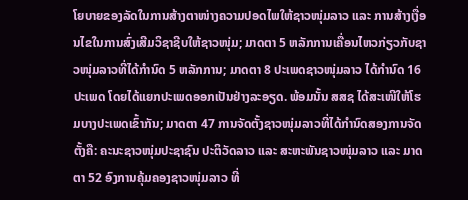ໂຍບາຍຂອງລັດໃນການສ້າງຕາໜ່າງຄວາມປອດໄພໃຫ້ຊາວໜຸ່ມລາວ ແລະ ການສ້າງເງື່ອນໄຂໃນການສົ່ງເສີມວິຊາຊີບໃຫ້ຊາວໜຸ່ມ; ມາດຕາ 5 ຫລັກການເຄື່ອນໄຫວກ່ຽວກັບຊາວໜຸ່ມລາວທີ່ໄດ້ກຳນົດ 5 ຫລັກການ; ມາດຕາ 8 ປະເພດຊາວໜຸ່ມລາວ ໄດ້ກໍານົດ 16 ປະເພດ ໂດຍໄດ້ແຍກປະເພດອອກເປັນຢ່າງລະອຽດ. ພ້ອມນັ້ນ ສສຊ ໄດ້ສະເໜີໃຫ້ໂຮມບາງປະເພດເຂົ້າກັນ; ມາດຕາ 47 ການຈັດຕັ້ງຊາວໜຸ່ມລາວທີ່ໄດ້ກຳນົດສອງການຈັດຕັ້ງຄື: ຄະນະຊາວໜຸ່ມປະຊາຊົນ ປະຕິວັດລາວ ແລະ ສະຫະພັນຊາວໜຸ່ມລາວ ແລະ ມາດຕາ 52 ອົງການຄຸ້ມຄອງຊາວໜຸ່ມລາວ ທີ່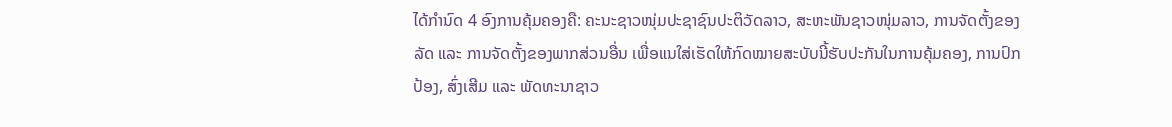ໄດ້ກຳນົດ 4 ອົງການຄຸ້ມຄອງຄື: ຄະນະຊາວໜຸ່ມປະຊາຊົນປະຕິວັດລາວ, ສະຫະພັນຊາວໜຸ່ມລາວ, ການຈັດຕັ້ງຂອງລັດ ແລະ ການຈັດຕັ້ງຂອງພາກສ່ວນອື່ນ ເພື່ອແນໃສ່ເຮັດໃຫ້ກົດໝາຍສະບັບນີ້ຮັບປະກັນໃນການຄຸ້ມຄອງ, ການປົກປ້ອງ, ສົ່ງເສີມ ແລະ ພັດທະນາຊາວ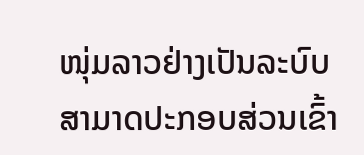ໜຸ່ມລາວຢ່າງເປັນລະບົບ ສາມາດປະກອບສ່ວນເຂົ້າ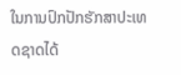ໃນການປົກປັກຮັກສາປະເທດຊາດໄດ້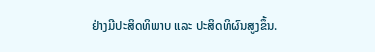ຢ່າງມີປະສິດທິພາບ ແລະ ປະສິດທິຜົນສູງຂຶ້ນ.